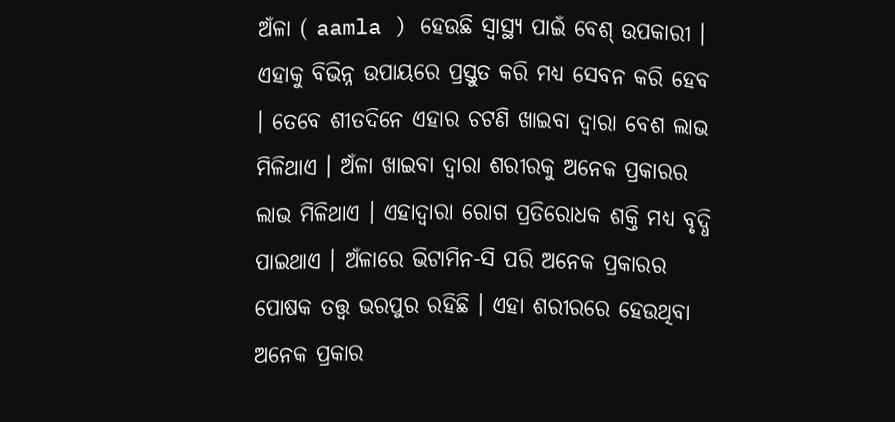ଅଁଳା ( aamla ) ହେଉଛି ସ୍ୱାସ୍ଥ୍ୟ ପାଇଁ ବେଶ୍ ଉପକାରୀ । ଏହାକୁ ବିଭିନ୍ନ ଉପାୟରେ ପ୍ରସ୍ତୁତ କରି ମଧ୍ୟ ସେବନ କରି ହେବ । ତେବେ ଶୀତଦିନେ ଏହାର ଚଟଣି ଖାଇବା ଦ୍ୱାରା ବେଶ ଲାଭ ମିଳିଥାଏ । ଅଁଳା ଖାଇବା ଦ୍ବାରା ଶରୀରକୁ ଅନେକ ପ୍ରକାରର ଲାଭ ମିଳିଥାଏ । ଏହାଦ୍ବାରା ରୋଗ ପ୍ରତିରୋଧକ ଶକ୍ତି ମଧ୍ୟ ବୃଦ୍ଧି ପାଇଥାଏ । ଅଁଳାରେ ଭିଟାମିନ-ସି ପରି ଅନେକ ପ୍ରକାରର ପୋଷକ ତତ୍ତ୍ବ ଭରପୁର ରହିଛି । ଏହା ଶରୀରରେ ହେଉଥିବା ଅନେକ ପ୍ରକାର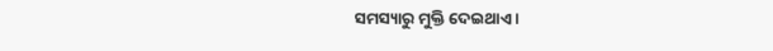ସମସ୍ୟାରୁ ମୁକ୍ତି ଦେଇଥାଏ।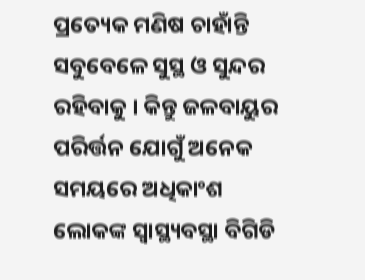ପ୍ରତ୍ୟେକ ମଣିଷ ଚାହାଁନ୍ତି ସବୁବେଳେ ସୁସ୍ଥ ଓ ସୁନ୍ଦର ରହିବାକୁ । କିନ୍ତୁ ଜଳବାୟୁର ପରିର୍ତ୍ତନ ଯୋଗୁଁ ଅନେକ ସମୟରେ ଅଧିକାଂଶ ଲୋକଙ୍କ ସ୍ୱାସ୍ଥ୍ୟବସ୍ଥା ବିଗିଡି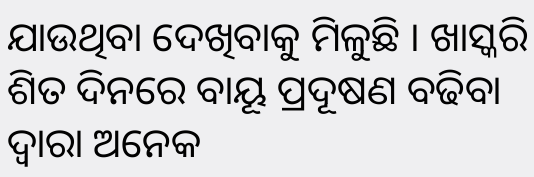ଯାଉଥିବା ଦେଖିବାକୁ ମିଳୁଛି । ଖାସ୍କରି ଶିତ ଦିନରେ ବାୟୂ ପ୍ରଦୂଷଣ ବଢିବା ଦ୍ୱାରା ଅନେକ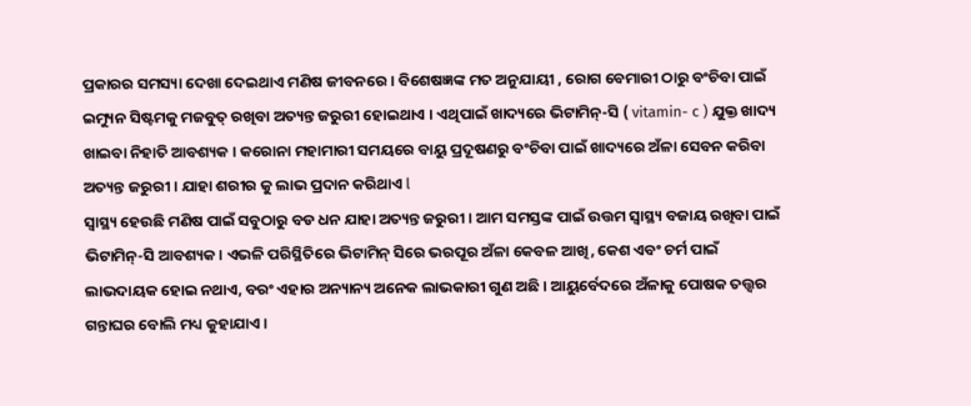ପ୍ରକାରର ସମସ୍ୟା ଦେଖା ଦେଇଥାଏ ମଣିଷ ଜୀବନରେ । ବିଶେଷଜ୍ଞଙ୍କ ମତ ଅନୁଯାୟୀ , ରୋଗ ବେମାରୀ ଠାରୁ ବଂଚିବା ପାଇଁ ଇମ୍ୟୁନ ସିଷ୍ଟମକୁ ମଜବୁତ୍ ରଖିବା ଅତ୍ୟନ୍ତ ଜରୁରୀ ହୋଇଥାଏ । ଏଥିପାଇଁ ଖାଦ୍ୟରେ ଭିଟାମିନ୍-ସି ( vitamin- c ) ଯୁକ୍ତ ଖାଦ୍ୟ ଖାଇବା ନିହାତି ଆବଶ୍ୟକ । କରୋନା ମହାମାରୀ ସମୟରେ ବାୟୁ ପ୍ରଦୂଷଣରୁ ବଂଚିବା ପାଇଁ ଖାଦ୍ୟରେ ଅଁଳା ସେବନ କରିବା ଅତ୍ୟନ୍ତ ଜରୁରୀ । ଯାହା ଶରୀର କୁ ଲାଭ ପ୍ରଦାନ କରିଥାଏ l
ସ୍ୱାସ୍ଥ୍ୟ ହେଉଛି ମଣିଷ ପାଇଁ ସବୁଠାରୁ ବଡ ଧନ ଯାହା ଅତ୍ୟନ୍ତ ଜରୁରୀ । ଆମ ସମସ୍ତଙ୍କ ପାଇଁ ଉତ୍ତମ ସ୍ୱାସ୍ଥ୍ୟ ବଜାୟ ରଖିବା ପାଇଁ ଭିଟାମିନ୍-ସି ଆବଶ୍ୟକ । ଏଭଳି ପରିସ୍ଥିତିରେ ଭିଟାମିନ୍ ସିରେ ଭରପୂର ଅଁଳା କେବଳ ଆଖି, କେଶ ଏବଂ ଚର୍ମ ପାଇଁ ଲାଭଦାୟକ ହୋଇ ନଥାଏ, ବରଂ ଏହାର ଅନ୍ୟାନ୍ୟ ଅନେକ ଲାଭକାରୀ ଗୁଣ ଅଛି । ଆୟୁର୍ବେଦରେ ଅଁଳାକୁ ପୋଷକ ତତ୍ତ୍ୱର ଗନ୍ତାଘର ବୋଲି ମଧ୍ୟ କୁହାଯାଏ ।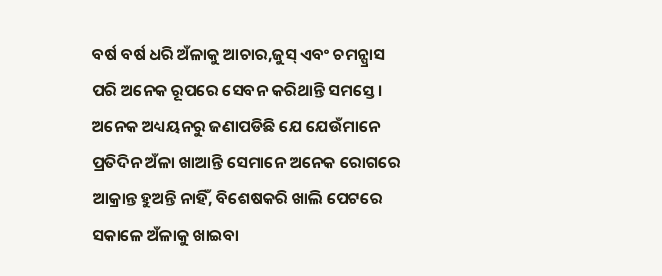ବର୍ଷ ବର୍ଷ ଧରି ଅଁଳାକୁ ଆଚାର,ଜୁସ୍ ଏବଂ ଚମନ୍ପ୍ରାସ ପରି ଅନେକ ରୂପରେ ସେବନ କରିଥାନ୍ତି ସମସ୍ତେ । ଅନେକ ଅଧ୍ୟୟନରୁ ଜଣାପଡିଛି ଯେ ଯେଉଁମାନେ ପ୍ରତିଦିନ ଅଁଳା ଖାଆନ୍ତି ସେମାନେ ଅନେକ ରୋଗରେ ଆକ୍ରାନ୍ତ ହୁଅନ୍ତି ନାହିଁ, ବିଶେଷକରି ଖାଲି ପେଟରେ ସକାଳେ ଅଁଳାକୁ ଖାଇବା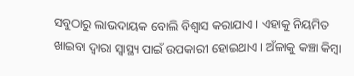ସବୁଠାରୁ ଲାଭଦାୟକ ବୋଲି ବିଶ୍ୱାସ କରାଯାଏ । ଏହାକୁ ନିୟମିତ ଖାଇବା ଦ୍ୱାରା ସ୍ୱାସ୍ଥ୍ୟ ପାଇଁ ଉପକାରୀ ହୋଇଥାଏ । ଅଁଳାକୁ କଞ୍ଚା କିମ୍ବା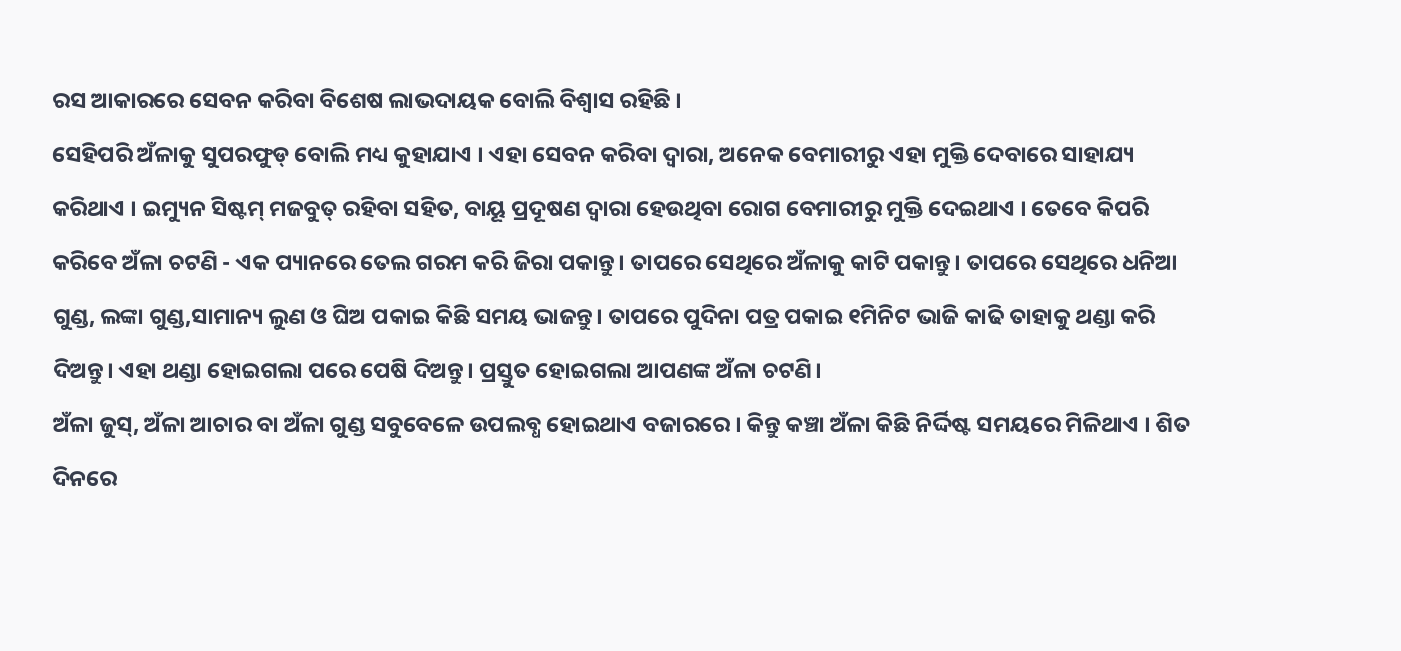ରସ ଆକାରରେ ସେବନ କରିବା ବିଶେଷ ଲାଭଦାୟକ ବୋଲି ବିଶ୍ୱାସ ରହିଛି ।
ସେହିପରି ଅଁଳାକୁ ସୁପରଫୁଡ୍ ବୋଲି ମଧ୍ୟ କୁହାଯାଏ । ଏହା ସେବନ କରିବା ଦ୍ୱାରା, ଅନେକ ବେମାରୀରୁ ଏହା ମୁକ୍ତି ଦେବାରେ ସାହାଯ୍ୟ କରିଥାଏ । ଇମ୍ୟୁନ ସିଷ୍ଟମ୍ ମଜବୁତ୍ ରହିବା ସହିତ, ବାୟୂ ପ୍ରଦୂଷଣ ଦ୍ୱାରା ହେଉଥିବା ରୋଗ ବେମାରୀରୁ ମୁକ୍ତି ଦେଇଥାଏ । ତେବେ କିପରି କରିବେ ଅଁଳା ଚଟଣି - ଏକ ପ୍ୟାନରେ ତେଲ ଗରମ କରି ଜିରା ପକାନ୍ତୁ। ତାପରେ ସେଥିରେ ଅଁଳାକୁ କାଟି ପକାନ୍ତୁ। ତାପରେ ସେଥିରେ ଧନିଆ ଗୁଣ୍ଡ, ଲଙ୍କା ଗୁଣ୍ଡ,ସାମାନ୍ୟ ଲୁଣ ଓ ଘିଅ ପକାଇ କିଛି ସମୟ ଭାଜନ୍ତୁ। ତାପରେ ପୁଦିନା ପତ୍ର ପକାଇ ୧ମିନିଟ ଭାଜି କାଢି ତାହାକୁ ଥଣ୍ଡା କରି ଦିଅନ୍ତୁ। ଏହା ଥଣ୍ଡା ହୋଇଗଲା ପରେ ପେଷି ଦିଅନ୍ତୁ। ପ୍ରସ୍ତୁତ ହୋଇଗଲା ଆପଣଙ୍କ ଅଁଳା ଚଟଣି।
ଅଁଳା ଜୁସ୍, ଅଁଳା ଆଚାର ବା ଅଁଳା ଗୁଣ୍ଡ ସବୁବେଳେ ଉପଲବ୍ଧ ହୋଇଥାଏ ବଜାରରେ । କିନ୍ତୁ କଞ୍ଚା ଅଁଳା କିଛି ନିର୍ଦ୍ଦିଷ୍ଟ ସମୟରେ ମିଳିଥାଏ । ଶିତ ଦିନରେ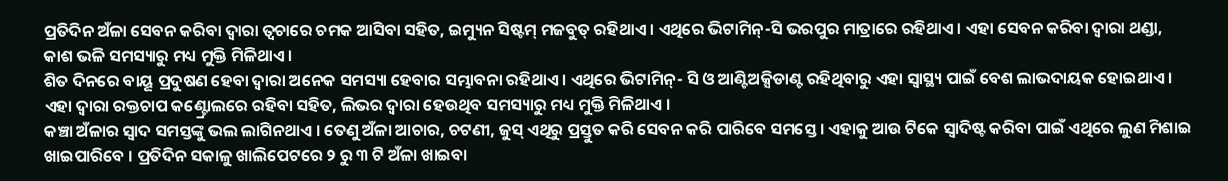ପ୍ରତିଦିନ ଅଁଳା ସେବନ କରିବା ଦ୍ୱାରା ତ୍ୱଚାରେ ଚମକ ଆସିବା ସହିତ, ଇମ୍ୟୁନ ସିଷ୍ଟମ୍ ମଜବୁତ୍ ରହିଥାଏ । ଏଥିରେ ଭିଟାମିନ୍-ସି ଭରପୁର ମାତ୍ରାରେ ରହିଥାଏ । ଏହା ସେବନ କରିବା ଦ୍ୱାରା ଥଣ୍ଡା, କାଶ ଭଳି ସମସ୍ୟାରୁ ମଧ୍ୟ ମୁକ୍ତି ମିଳିଥାଏ ।
ଶିତ ଦିନରେ ବାୟୂ ପ୍ରଦୁଷଣ ହେବା ଦ୍ୱାରା ଅନେକ ସମସ୍ୟା ହେବାର ସମ୍ଭାବନା ରହିଥାଏ । ଏଥିରେ ଭିଟାମିନ୍- ସି ଓ ଆଣ୍ଟିଅକ୍ସିଡାଣ୍ଟ ରହିଥିବାରୁ ଏହା ସ୍ୱାସ୍ଥ୍ୟ ପାଇଁ ବେଶ ଲାଭଦାୟକ ହୋଇଥାଏ । ଏହା ଦ୍ୱାରା ରକ୍ତଚାପ କଣ୍ଟ୍ରୋଲରେ ରହିବା ସହିତ, ଲିଭର ଦ୍ୱାରା ହେଉଥିବ ସମସ୍ୟାରୁ ମଧ୍ୟ ମୁକ୍ତି ମିଳିଥାଏ ।
କଞ୍ଚା ଅଁଳାର ସ୍ୱାଦ ସମସ୍ତଙ୍କୁ ଭଲ ଲାଗିନଥାଏ । ତେଣୁ ଅଁଳା ଆଚାର, ଚଟଣୀ, ଜୁସ୍ ଏଥିରୁ ପ୍ରସ୍ତୁତ କରି ସେବନ କରି ପାରିବେ ସମସ୍ତେ । ଏହାକୁ ଆଉ ଟିକେ ସ୍ୱାଦିଷ୍ଟ କରିବା ପାଇଁ ଏଥିରେ ଲୁଣ ମିଶାଇ ଖାଇପାରିବେ । ପ୍ରତିଦିନ ସକାଳୁ ଖାଲିପେଟରେ ୨ ରୁ ୩ ଟି ଅଁଳା ଖାଇବା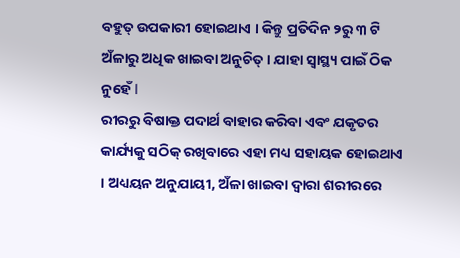ବହୁତ୍ ଉପକାରୀ ହୋଇଥାଏ । କିନ୍ତୁ ପ୍ରତିଦିନ ୨ରୁ ୩ ଟି ଅଁଳାରୁ ଅଧିକ ଖାଇବା ଅନୁଚିତ୍ । ଯାହା ସ୍ୱାସ୍ଥ୍ୟ ପାଇଁ ଠିକ ନୁହେଁ l
ରୀରରୁ ବିଷାକ୍ତ ପଦାର୍ଥ ବାହାର କରିବା ଏବଂ ଯକୃତର କାର୍ଯ୍ୟକୁ ସଠିକ୍ ରଖିବାରେ ଏହା ମଧ୍ୟ ସହାୟକ ହୋଇଥାଏ । ଅଧ୍ୟୟନ ଅନୁଯାୟୀ, ଅଁଳା ଖାଇବା ଦ୍ୱାରା ଶରୀରରେ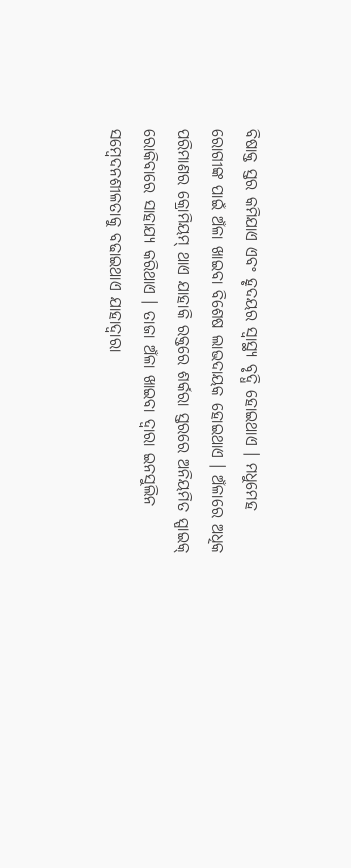ବିଷାକ୍ତ ସ୍ତର କମିଯାଏ ଏବଂ ହୃଦୟର ସ୍ୱାସ୍ଥ୍ୟ ବୃଦ୍ଧି ହୋଇଥାଏ । ମଧୁମେହ ରୋଗୀଙ୍କ ପାଇଁ ଅଁଳା ଖାଇବା ବିଶେଷ ଲାଭଦାୟକ ହୋଇଥାଏ । ଅଁଳାରେ ଅଧିକ ପରିମାଣର କ୍ରୋମିୟମ୍ ଥାଏ ଯାହାକି ରକ୍ତରେ ଶର୍କରା ସ୍ତରରେ ଅନିୟମିତ ସ୍ପାଇକ୍ ରୋକିବାରେ ସାହାଯ୍ୟ କରିଥାଏ । ତାଜା ଅଁଳା ଖାଇବା ଦ୍ୱାରା ଇନସୁଲିନ ସମ୍ବେଦନଶୀଳତାକୁ ବଢାଇଥାଏ ଯାହାଦ୍ୱାରା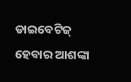ଡାଇବେଟିଜ୍ ହେବାର ଆଶଙ୍କା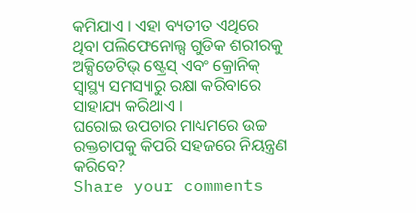କମିଯାଏ । ଏହା ବ୍ୟତୀତ ଏଥିରେ ଥିବା ପଲିଫେନୋଲ୍ସ ଗୁଡିକ ଶରୀରକୁ ଅକ୍ସିଡେଟିଭ୍ ଷ୍ଟ୍ରେସ୍ ଏବଂ କ୍ରୋନିକ୍ ସ୍ୱାସ୍ଥ୍ୟ ସମସ୍ୟାରୁ ରକ୍ଷା କରିବାରେ ସାହାଯ୍ୟ କରିଥାଏ ।
ଘରୋଇ ଉପଚାର ମାଧ୍ୟମରେ ଉଚ୍ଚ ରକ୍ତଚାପକୁ କିପରି ସହଜରେ ନିୟନ୍ତ୍ରଣ କରିବେ?
Share your comments